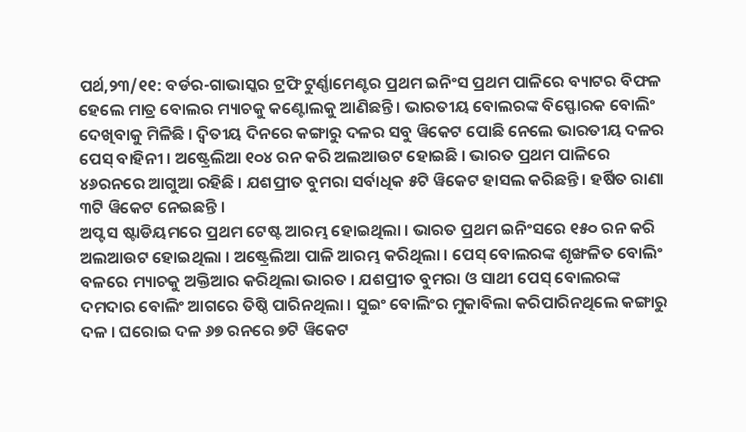ପର୍ଥ,୨୩/୧୧: ବର୍ଡର-ଗାଭାସ୍କର ଟ୍ରଫି ଟୁର୍ଣ୍ଣାମେଣ୍ଟର ପ୍ରଥମ ଇନିଂସ ପ୍ରଥମ ପାଳିରେ ବ୍ୟାଟର ବିଫଳ ହେଲେ ମାତ୍ର ବୋଲର ମ୍ୟାଚକୁ କଣ୍ଟୋଲକୁ ଆଣିଛନ୍ତି । ଭାରତୀୟ ବୋଲରଙ୍କ ବିସ୍ଫୋରକ ବୋଲିଂ ଦେଖିବାକୁ ମିଳିଛି । ଦ୍ବିତୀୟ ଦିନରେ କଙ୍ଗାରୁ ଦଳର ସବୁ ୱିକେଟ ପୋଛି ନେଲେ ଭାରତୀୟ ଦଳର ପେସ୍ ବାହିନୀ । ଅଷ୍ଟ୍ରେଲିଆ ୧୦୪ ରନ କରି ଅଲଆଉଟ ହୋଇଛି । ଭାରତ ପ୍ରଥମ ପାଳିରେ ୪୬ରନରେ ଆଗୁଆ ରହିଛି । ଯଶପ୍ରୀତ ବୁମରା ସର୍ବାଧିକ ୫ଟି ୱିକେଟ ହାସଲ କରିଛନ୍ତି । ହର୍ଷିତ ରାଣା ୩ଟି ୱିକେଟ ନେଇଛନ୍ତି ।
ଅପ୍ଟସ ଷ୍ଟାଡିୟମରେ ପ୍ରଥମ ଟେଷ୍ଟ ଆରମ୍ଭ ହୋଇଥିଲା । ଭାରତ ପ୍ରଥମ ଇନିଂସରେ ୧୫୦ ରନ କରି ଅଲଆଉଟ ହୋଇଥିଲା । ଅଷ୍ଟ୍ରେଲିଆ ପାଳି ଆରମ୍ଭ କରିଥିଲା । ପେସ୍ ବୋଲରଙ୍କ ଶୃଙ୍ଖଳିତ ବୋଲିଂ ବଳରେ ମ୍ୟାଚକୁ ଅକ୍ତିଆର କରିଥିଲା ଭାରତ । ଯଶପ୍ରୀତ ବୁମରା ଓ ସାଥୀ ପେସ୍ ବୋଲରଙ୍କ ଦମଦାର ବୋଲିଂ ଆଗରେ ତିଷ୍ଠି ପାରିନଥିଲା । ସୁଇଂ ବୋଲିଂର ମୁକାବିଲା କରିପାରିନଥିଲେ କଙ୍ଗାରୁ ଦଳ । ଘରୋଇ ଦଳ ୬୭ ରନରେ ୭ଟି ୱିକେଟ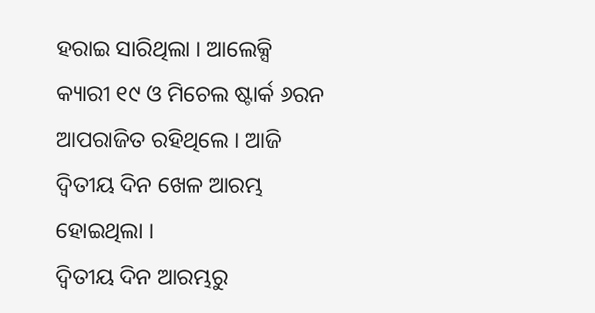ହରାଇ ସାରିଥିଲା । ଆଲେକ୍ସି କ୍ୟାରୀ ୧୯ ଓ ମିଚେଲ ଷ୍ଟାର୍କ ୬ରନ ଆପରାଜିତ ରହିଥିଲେ । ଆଜି ଦ୍ବିତୀୟ ଦିନ ଖେଳ ଆରମ୍ଭ ହୋଇଥିଲା ।
ଦ୍ବିତୀୟ ଦିନ ଆରମ୍ଭରୁ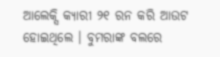ଆଲେକ୍ସି କ୍ୟାରୀ ୨୧ ରନ କରି ଆଉଟ ହୋଇଥିଲେ । ବୁମରାଙ୍କ ବଲରେ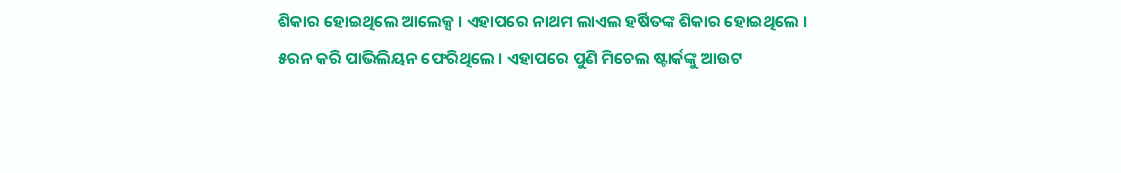ଶିକାର ହୋଇଥିଲେ ଆଲେକ୍ସ । ଏହାପରେ ନାଥମ ଲାଏଲ ହର୍ଷିତଙ୍କ ଶିକାର ହୋଇଥିଲେ । ୫ରନ କରି ପାଭିଲିୟନ ଫେରିଥିଲେ । ଏହାପରେ ପୁଣି ମିଚେଲ ଷ୍ଟାର୍କଙ୍କୁ ଆଉଟ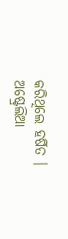କରିଥିଲେ ହର୍ଷିତ । ଅଷ୍ଟ୍ରେଲିଆ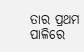ତାର ପ୍ରଥମ ପାଳିରେ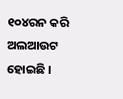୧୦୪ରନ କରି ଅଲଆଉଟ ହୋଇଛି ।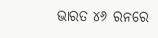ଭାରତ ୪୬ ରନରେ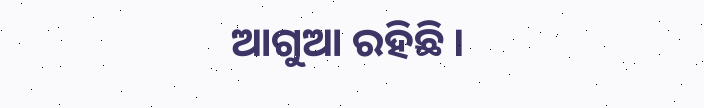ଆଗୁଆ ରହିଛି ।